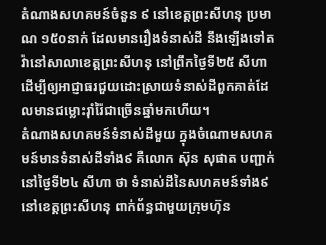តំណាងសហគមន៍ចំនួន ៩ នៅខេត្តព្រះសីហនុ ប្រមាណ ១៥០នាក់ ដែលមានរឿងទំនាស់ដី នឹងឡើងទៅតវ៉ានៅសាលាខេត្តព្រះសីហនុ នៅព្រឹកថ្ងៃទី២៥ សីហា ដើម្បីឲ្យអាជ្ញាធរជួយដោះស្រាយទំនាស់ដីពួកគាត់ដែលមានជម្លោះរ៉ាំរ៉ៃជាច្រើនឆ្នាំមកហើយ។
តំណាងសហគមន៍ទំនាស់ដីមួយ ក្នុងចំណោមសហគមន៍មានទំនាស់ដីទាំង៩ គឺលោក ស៊ុន សុផាត បញ្ជាក់នៅថ្ងៃទី២៤ សីហា ថា ទំនាស់ដីនៃសហគមន៍ទាំង៩ នៅខេត្តព្រះសីហនុ ពាក់ព័ន្ធជាមួយក្រុមហ៊ុន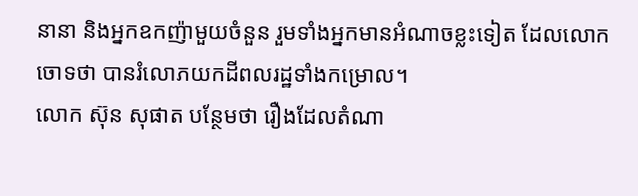នានា និងអ្នកឧកញ៉ាមួយចំនួន រួមទាំងអ្នកមានអំណាចខ្លះទៀត ដែលលោកចោទថា បានរំលោភយកដីពលរដ្ឋទាំងកម្រោល។
លោក ស៊ុន សុផាត បន្ថែមថា រឿងដែលតំណា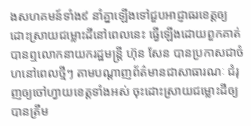ងសហគមន៍ទាំង៩ នាំគ្នាឡើងទៅជួបអាជ្ញាធរខេត្តឲ្យដោះស្រាយជម្លោះដីនៅពេលនេះ ធ្វើឡើងដោយពួកគាត់បានឮលោកនាយករដ្ឋមន្ត្រី ហ៊ុន សែន បានប្រកាសជាចំហនៅពេលថ្មីៗ តាមបណ្ដាញព័ត៌មានជាសាធារណៈ ជំរុញឲ្យចៅហ្វាយខេត្តទាំងអស់ ចុះដោះស្រាយជម្លោះដីឲ្យបានត្រឹម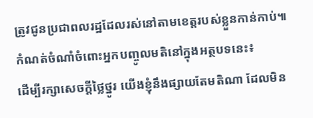ត្រូវជូនប្រជាពលរដ្ឋដែលរស់នៅតាមខេត្តរបស់ខ្លួនកាន់កាប់៕
កំណត់ចំណាំចំពោះអ្នកបញ្ចូលមតិនៅក្នុងអត្ថបទនេះ៖
ដើម្បីរក្សាសេចក្ដីថ្លៃថ្នូរ យើងខ្ញុំនឹងផ្សាយតែមតិណា ដែលមិន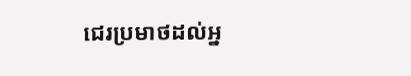ជេរប្រមាថដល់អ្ន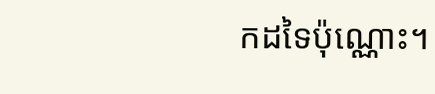កដទៃប៉ុណ្ណោះ។